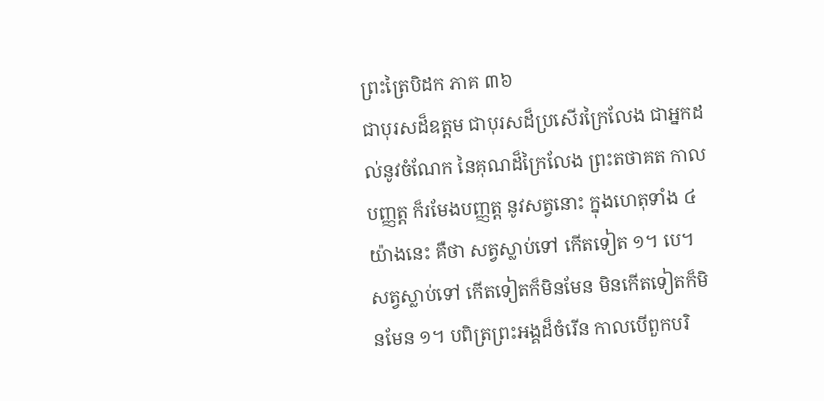ព្រះត្រៃបិដក ភាគ ៣៦
ជាបុរសដ៏ឧត្តម ជាបុរសដ៏ប្រសើរក្រៃលែង ជាអ្នកដល់នូវចំណែក នៃគុណដ៏ក្រៃលែង ព្រះតថាគត កាលបញ្ញត្ត ក៏រមែងបញ្ញត្ត នូវសត្វនោះ ក្នុងហេតុទាំង ៤ យ៉ាងនេះ គឺថា សត្វស្លាប់ទៅ កើតទៀត ១។ បេ។ សត្វស្លាប់ទៅ កើតទៀតក៏មិនមែន មិនកើតទៀតក៏មិនមែន ១។ បពិត្រព្រះអង្គដ៏ចំរើន កាលបើពួកបរិ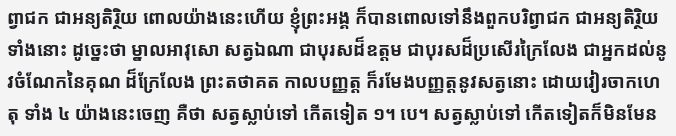ព្វាជក ជាអន្យតិរ្ថិយ ពោលយ៉ាងនេះហើយ ខ្ញុំព្រះអង្គ ក៏បានពោលទៅនឹងពួកបរិព្វាជក ជាអន្យតិរ្ថិយទាំងនោះ ដូច្នេះថា ម្នាលអាវុសោ សត្វឯណា ជាបុរសដ៏ឧត្តម ជាបុរសដ៏ប្រសើរក្រៃលែង ជាអ្នកដល់នូវចំណែកនៃគុណ ដ៏ក្រែលែង ព្រះតថាគត កាលបញ្ញត្ត ក៏រមែងបញ្ញត្តនូវសត្វនោះ ដោយវៀរចាកហេតុ ទាំង ៤ យ៉ាងនេះចេញ គឺថា សត្វស្លាប់ទៅ កើតទៀត ១។ បេ។ សត្វស្លាប់ទៅ កើតទៀតក៏មិនមែន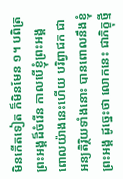មិនកើតទៀត ក៏មិនមែន ១។ បពិត្រព្រះអង្គដ៏ចំរើន កាលបើខ្ញុំព្រះអង្គ ពោលយ៉ាងនេះហើយ បរិព្វាជក ជាអន្យតិរ្ថិយទាំងនោះ បានពោលនឹងខ្ញុំព្រះអង្គ ដូច្នេះថា លោកនេះ ជាភិក្ខុថ្មី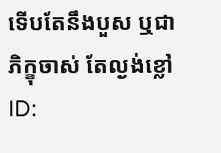ទើបតែនឹងបួស ឬជាភិក្ខុចាស់ តែល្ងង់ខ្លៅ
ID: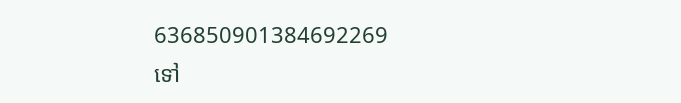636850901384692269
ទៅ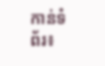កាន់ទំព័រ៖